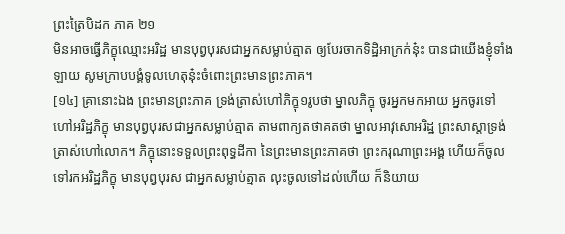ព្រះត្រៃបិដក ភាគ ២១
មិនអាចធ្វើភិក្ខុឈ្មោះអរិដ្ឋ មានបុព្វបុរសជាអ្នកសម្លាប់ត្មាត ឲ្យបែរចាកទិដ្ឋិអាក្រក់នុ៎ះ បានជាយើងខ្ញុំទាំងឡាយ សូមក្រាបបង្គំទូលហេតុនុ៎ះចំពោះព្រះមានព្រះភាគ។
[១៤] គ្រានោះឯង ព្រះមានព្រះភាគ ទ្រង់ត្រាស់ហៅភិក្ខុ១រូបថា ម្នាលភិក្ខុ ចូរអ្នកមកអាយ អ្នកចូរទៅហៅអរិដ្ឋភិក្ខុ មានបុព្វបុរសជាអ្នកសម្លាប់ត្មាត តាមពាក្យតថាគតថា ម្នាលអាវុសោអរិដ្ឋ ព្រះសាស្តាទ្រង់ត្រាស់ហៅលោក។ ភិក្ខុនោះទទួលព្រះពុទ្ធដីកា នៃព្រះមានព្រះភាគថា ព្រះករុណាព្រះអង្គ ហើយក៏ចូលទៅរកអរិដ្ឋភិក្ខុ មានបុព្វបុរស ជាអ្នកសម្លាប់ត្មាត លុះចូលទៅដល់ហើយ ក៏និយាយ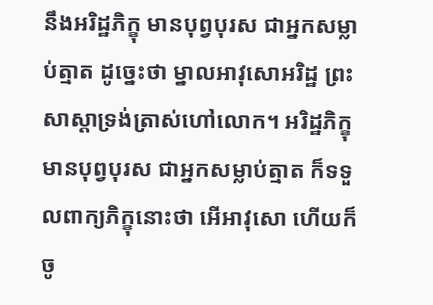នឹងអរិដ្ឋភិក្ខុ មានបុព្វបុរស ជាអ្នកសម្លាប់ត្មាត ដូច្នេះថា ម្នាលអាវុសោអរិដ្ឋ ព្រះសាស្តាទ្រង់ត្រាស់ហៅលោក។ អរិដ្ឋភិក្ខុ មានបុព្វបុរស ជាអ្នកសម្លាប់ត្មាត ក៏ទទួលពាក្យភិក្ខុនោះថា អើអាវុសោ ហើយក៏ចូ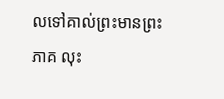លទៅគាល់ព្រះមានព្រះភាគ លុះ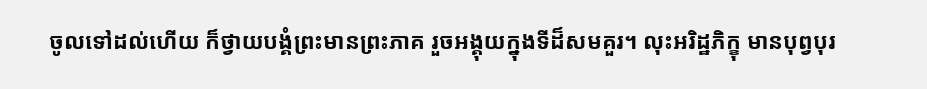ចូលទៅដល់ហើយ ក៏ថ្វាយបង្គំព្រះមានព្រះភាគ រួចអង្គុយក្នុងទីដ៏សមគួរ។ លុះអរិដ្ឋភិក្ខុ មានបុព្វបុរ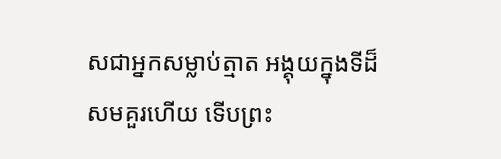សជាអ្នកសម្លាប់ត្មាត អង្គុយក្នុងទីដ៏សមគួរហើយ ទើបព្រះ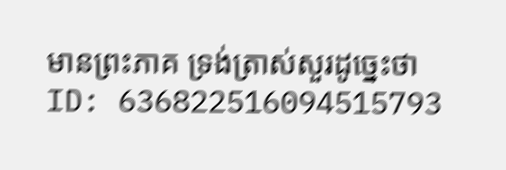មានព្រះភាគ ទ្រង់ត្រាស់សួរដូច្នេះថា
ID: 636822516094515793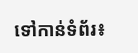ទៅកាន់ទំព័រ៖